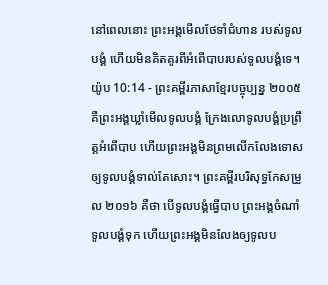នៅពេលនោះ ព្រះអង្គមើលថែទាំជំហាន របស់ទូលបង្គំ ហើយមិនគិតគូរពីអំពើបាបរបស់ទូលបង្គំទេ។
យ៉ូប 10:14 - ព្រះគម្ពីរភាសាខ្មែរបច្ចុប្បន្ន ២០០៥ គឺព្រះអង្គឃ្លាំមើលទូលបង្គំ ក្រែងលោទូលបង្គំប្រព្រឹត្តអំពើបាប ហើយព្រះអង្គមិនព្រមលើកលែងទោស ឲ្យទូលបង្គំទាល់តែសោះ។ ព្រះគម្ពីរបរិសុទ្ធកែសម្រួល ២០១៦ គឺថា បើទូលបង្គំធ្វើបាប ព្រះអង្គចំណាំទូលបង្គំទុក ហើយព្រះអង្គមិនលែងឲ្យទូលប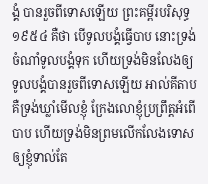ង្គំ បានរួចពីទោសឡើយ ព្រះគម្ពីរបរិសុទ្ធ ១៩៥៤ គឺថា បើទូលបង្គំធ្វើបាប នោះទ្រង់ចំណាំទូលបង្គំទុក ហើយទ្រង់មិនលែងឲ្យទូលបង្គំបានរួចពីទោសឡើយ អាល់គីតាប គឺទ្រង់ឃ្លាំមើលខ្ញុំ ក្រែងលោខ្ញុំប្រព្រឹត្តអំពើបាប ហើយទ្រង់មិនព្រមលើកលែងទោស ឲ្យខ្ញុំទាល់តែ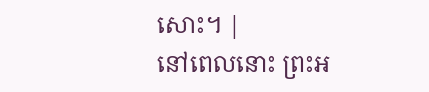សោះ។ |
នៅពេលនោះ ព្រះអ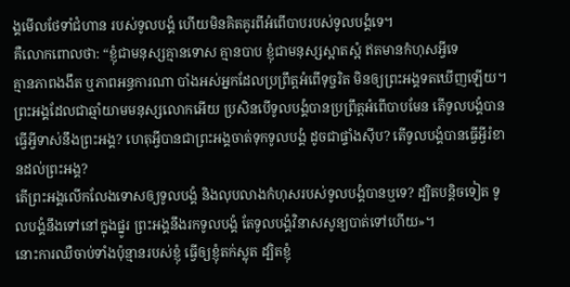ង្គមើលថែទាំជំហាន របស់ទូលបង្គំ ហើយមិនគិតគូរពីអំពើបាបរបស់ទូលបង្គំទេ។
គឺលោកពោលថា: “ខ្ញុំជាមនុស្សគ្មានទោស គ្មានបាប ខ្ញុំជាមនុស្សស្អាតស្អំ ឥតមានកំហុសអ្វីទេ
គ្មានភាពងងឹត ឬភាពអន្ធការណា បាំងអស់អ្នកដែលប្រព្រឹត្តអំពើទុច្ចរិត មិនឲ្យព្រះអង្គទតឃើញឡើយ។
ព្រះអង្គដែលជាឆ្មាំយាមមនុស្សលោកអើយ ប្រសិនបើទូលបង្គំបានប្រព្រឹត្តអំពើបាបមែន តើទូលបង្គំបានធ្វើអ្វីទាស់នឹងព្រះអង្គ? ហេតុអ្វីបានជាព្រះអង្គចាត់ទុកទូលបង្គំ ដូចជាផ្ទាំងស៊ីប? តើទូលបង្គំបានធ្វើអ្វីរំខានដល់ព្រះអង្គ?
តើព្រះអង្គលើកលែងទោសឲ្យទូលបង្គំ និងលុបលាងកំហុសរបស់ទូលបង្គំបានឬទេ? ដ្បិតបន្តិចទៀត ទូលបង្គំនឹងទៅនៅក្នុងផ្នូរ ព្រះអង្គនឹងរកទូលបង្គំ តែទូលបង្គំវិនាសសូន្យបាត់ទៅហើយ»។
នោះការឈឺចាប់ទាំងប៉ុន្មានរបស់ខ្ញុំ ធ្វើឲ្យខ្ញុំតក់ស្លុត ដ្បិតខ្ញុំ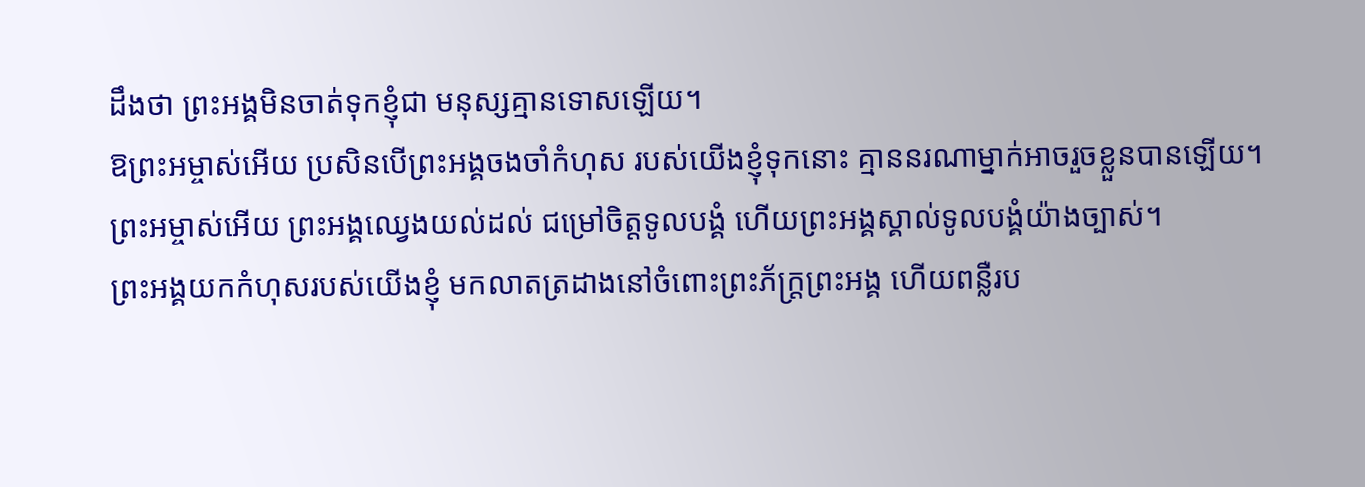ដឹងថា ព្រះអង្គមិនចាត់ទុកខ្ញុំជា មនុស្សគ្មានទោសឡើយ។
ឱព្រះអម្ចាស់អើយ ប្រសិនបើព្រះអង្គចងចាំកំហុស របស់យើងខ្ញុំទុកនោះ គ្មាននរណាម្នាក់អាចរួចខ្លួនបានឡើយ។
ព្រះអម្ចាស់អើយ ព្រះអង្គឈ្វេងយល់ដល់ ជម្រៅចិត្តទូលបង្គំ ហើយព្រះអង្គស្គាល់ទូលបង្គំយ៉ាងច្បាស់។
ព្រះអង្គយកកំហុសរបស់យើងខ្ញុំ មកលាតត្រដាងនៅចំពោះព្រះភ័ក្ត្រព្រះអង្គ ហើយពន្លឺរប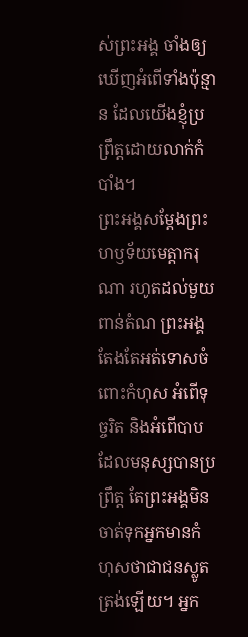ស់ព្រះអង្គ ចាំងឲ្យឃើញអំពើទាំងប៉ុន្មាន ដែលយើងខ្ញុំប្រព្រឹត្តដោយលាក់កំបាំង។
ព្រះអង្គសម្តែងព្រះហឫទ័យមេត្តាករុណា រហូតដល់មួយពាន់តំណ ព្រះអង្គតែងតែអត់ទោសចំពោះកំហុស អំពើទុច្ចរិត និងអំពើបាបដែលមនុស្សបានប្រព្រឹត្ត តែព្រះអង្គមិនចាត់ទុកអ្នកមានកំហុសថាជាជនស្លូតត្រង់ឡើយ។ អ្នក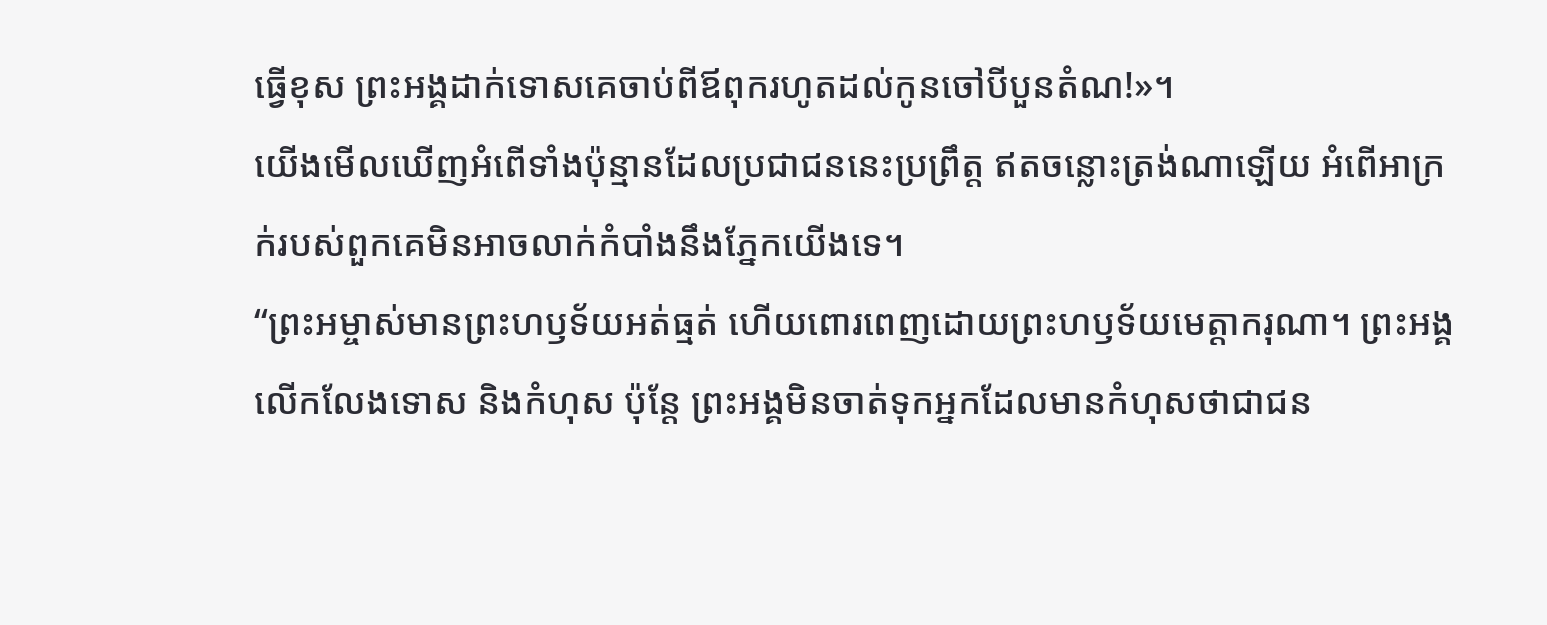ធ្វើខុស ព្រះអង្គដាក់ទោសគេចាប់ពីឪពុករហូតដល់កូនចៅបីបួនតំណ!»។
យើងមើលឃើញអំពើទាំងប៉ុន្មានដែលប្រជាជននេះប្រព្រឹត្ត ឥតចន្លោះត្រង់ណាឡើយ អំពើអាក្រក់របស់ពួកគេមិនអាចលាក់កំបាំងនឹងភ្នែកយើងទេ។
“ព្រះអម្ចាស់មានព្រះហឫទ័យអត់ធ្មត់ ហើយពោរពេញដោយព្រះហឫទ័យមេត្តាករុណា។ ព្រះអង្គលើកលែងទោស និងកំហុស ប៉ុន្តែ ព្រះអង្គមិនចាត់ទុកអ្នកដែលមានកំហុសថាជាជន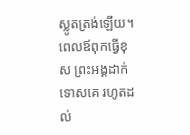ស្លូតត្រង់ឡើយ។ ពេលឪពុកធ្វើខុស ព្រះអង្គដាក់ទោសគេ រហូតដល់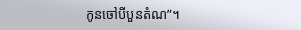កូនចៅបីបួនតំណ”។